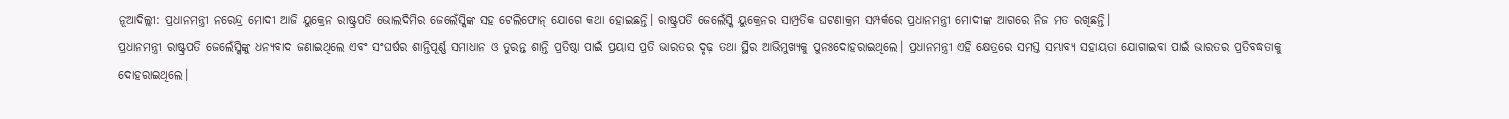ନୂଆଦିଲ୍ଲୀ: ପ୍ରଧାନମନ୍ତ୍ରୀ ନରେନ୍ଦ୍ର ମୋଦୀ ଆଜି ୟୁକ୍ରେନ ରାଷ୍ଟ୍ରପତି ଭୋଲଦିମିର ଜେଲେଁସ୍କିଙ୍କ ସହ ଟେଲିଫୋନ୍ ଯୋଗେ କଥା ହୋଇଛନ୍ତି। ରାଷ୍ଟ୍ରପତି ଜେଲେଁସ୍କି ୟୁକ୍ରେନର ସାମ୍ପ୍ରତିକ ଘଟଣାକ୍ରମ ସମ୍ପର୍କରେ ପ୍ରଧାନମନ୍ତ୍ରୀ ମୋଦୀଙ୍କ ଆଗରେ ନିଜ ମତ ରଖିଛନ୍ତି।
ପ୍ରଧାନମନ୍ତ୍ରୀ ରାଷ୍ଟ୍ରପତି ଜେଲେଁସ୍କିଙ୍କୁ ଧନ୍ୟବାଦ ଜଣାଇଥିଲେ ଏବଂ ସଂଘର୍ଷର ଶାନ୍ତିପୂର୍ଣ୍ଣ ସମାଧାନ ଓ ତୁରନ୍ତ ଶାନ୍ତି ପ୍ରତିଷ୍ଠା ପାଇଁ ପ୍ରୟାସ ପ୍ରତି ଭାରତର ଦୃଢ଼ ତଥା ସ୍ଥିର ଆଭିମୁଖ୍ୟକୁ ପୁନଃଦୋହରାଇଥିଲେ। ପ୍ରଧାନମନ୍ତ୍ରୀ ଏହି କ୍ଷେତ୍ରରେ ସମସ୍ତ ସମ୍ଭାବ୍ୟ ସହାୟତା ଯୋଗାଇବା ପାଇଁ ଭାରତର ପ୍ରତିବଦ୍ଧତାକୁ ଦୋହରାଇଥିଲେ।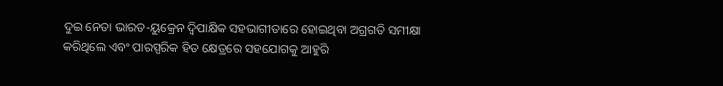ଦୁଇ ନେତା ଭାରତ-ୟୁକ୍ରେନ ଦ୍ୱିପାକ୍ଷିକ ସହଭାଗୀତାରେ ହୋଇଥିବା ଅଗ୍ରଗତି ସମୀକ୍ଷା କରିଥିଲେ ଏବଂ ପାରସ୍ପରିକ ହିତ କ୍ଷେତ୍ରରେ ସହଯୋଗକୁ ଆହୁରି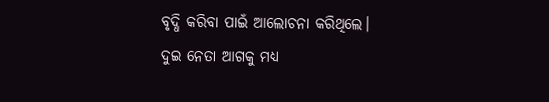ବୃଦ୍ଧି କରିବା ପାଇଁ ଆଲୋଚନା କରିଥିଲେ।
ଦୁଇ ନେତା ଆଗକୁ ମଧ୍ୟ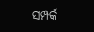ସମ୍ପର୍କ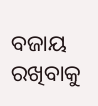ବଜାୟ ରଖିବାକୁ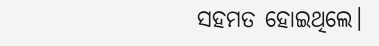ସହମତ ହୋଇଥିଲେ।